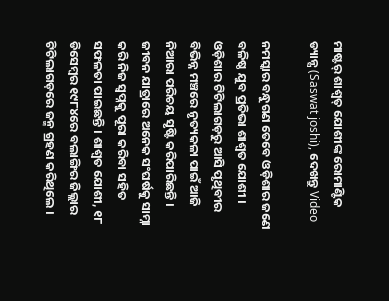ମାଷ୍ଟର୍ ଶାଶ୍ଵତ୍ ଯୋଶୀଙ୍କ ରୋମାଣ୍ଟିକ ଡ୍ୟାନ୍ସ (Saswat joshi), ଦେଖନ୍ତୁ Video

ନମସ୍କାର ବନ୍ଧୁଗଣ ତେବେ ଓଡ଼ିଶାର ଜଣେ ବଳିଷ୍ଠ ଯୁବ ପ୍ରତିଭା ଶାଶ୍ୱତ ଯୋଶୀ । ଓଡ଼ିଶାର ଟିଟିଲାଗଡ଼ରୁ ଆସି ପୃଥିବୀର ବିଭିନ୍ନ ମଞ୍ଚରେ ନୃତ୍ୟକଳା ପାଇଁ ଆଜି ନିଆରା ପରିଚୟ ସୃଷ୍ଟି କରିପାରିଛନ୍ତି । ଜୀବନ ଯାତ୍ରାରେ ଅନେକ ସଂଘର୍ଷକୁ ସାମ୍ନା କରି ନିଜ ସ୍ୱପ୍ନକୁ ପୂରା କରିବା ସହିତ ସଫଳତା ପାଇଛନ୍ତି । ଶାଶ୍ୱତ ଯୋଶୀ, ୧୮ ଡିସେମ୍ବର ୧୯୮୪ରେ ବଲାଙ୍ଗିର ଜିଲ୍ଲାର ଟିଟିଲାଗଡ଼ରେ ଜନ୍ମ ଗ୍ରହଣ କରିଥିଲେ ।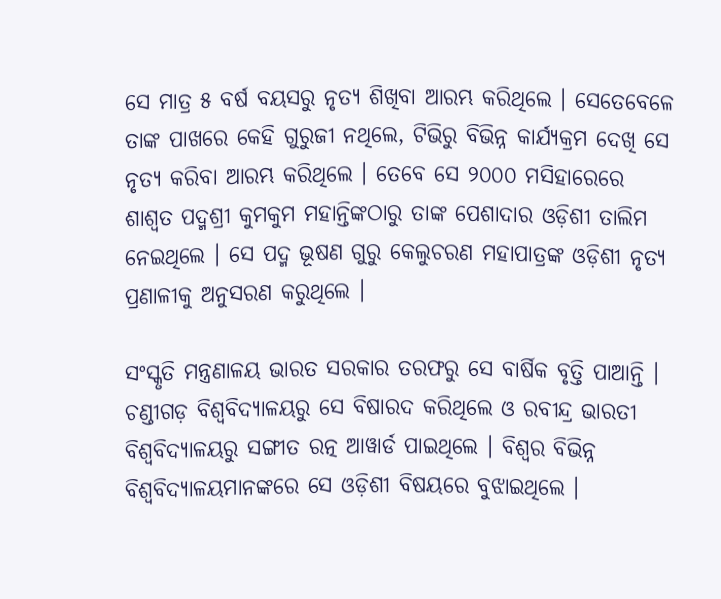ସେ ମାତ୍ର ୫ ବର୍ଷ ବୟସରୁ ନୃତ୍ୟ ଶିଖିବା ଆରମ୍ଭ କରିଥିଲେ । ସେତେବେଳେ ତାଙ୍କ ପାଖରେ କେହି ଗୁରୁଜୀ ନଥିଲେ, ଟିଭିରୁ ବିଭିନ୍ନ କାର୍ଯ୍ୟକ୍ରମ ଦେଖି ସେ ନୃତ୍ୟ କରିବା ଆରମ୍ଭ କରିଥିଲେ । ତେବେ ସେ ୨୦୦୦ ମସିହାରେରେ ଶାଶ୍ୱତ ପଦ୍ମଶ୍ରୀ କୁମକୁମ ମହାନ୍ତିଙ୍କଠାରୁ ତାଙ୍କ ପେଶାଦାର ଓଡ଼ିଶୀ ତାଲିମ ନେଇଥିଲେ । ସେ ପଦ୍ମ ଭୂଷଣ ଗୁରୁ କେଲୁଚରଣ ମହାପାତ୍ରଙ୍କ ଓଡ଼ିଶୀ ନୃତ୍ୟ ପ୍ରଣାଳୀକୁ ଅନୁସରଣ କରୁଥିଲେ ।

ସଂସ୍କୃତି ମନ୍ତ୍ରଣାଳୟ ଭାରତ ସରକାର ତରଫରୁ ସେ ବାର୍ଷିକ ବୃତ୍ତି ପାଆନ୍ତି । ଚଣ୍ଡୀଗଡ଼ ବିଶ୍ୱବିଦ୍ୟାଳୟରୁ ସେ ବିଷାରଦ କରିଥିଲେ ଓ ରବୀନ୍ଦ୍ର ଭାରତୀ ବିଶ୍ୱବିଦ୍ୟାଳୟରୁ ସଙ୍ଗୀତ ରତ୍ନ ଆୱାର୍ଡ ପାଇଥିଲେ । ବିଶ୍ୱର ବିଭିନ୍ନ ବିଶ୍ୱବିଦ୍ୟାଳୟମାନଙ୍କରେ ସେ ଓଡ଼ିଶୀ ବିଷୟରେ ବୁଝାଇଥିଲେ ।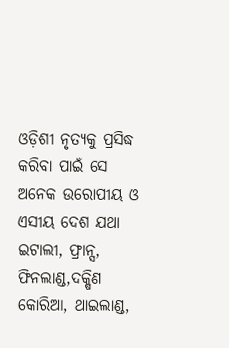ଓଡ଼ିଶୀ ନୃତ୍ୟକୁ ପ୍ରସିଦ୍ଧ କରିବା ପାଇଁ ସେ ଅନେକ ଉରୋପୀୟ ଓ ଏସୀୟ ଦେଶ ଯଥା ଇଟାଲୀ, ଫ୍ରାନ୍ସ, ଫିନଲାଣ୍ଡ,ଦକ୍ଷିଣ କୋରିଆ, ଥାଇଲାଣ୍ଡ,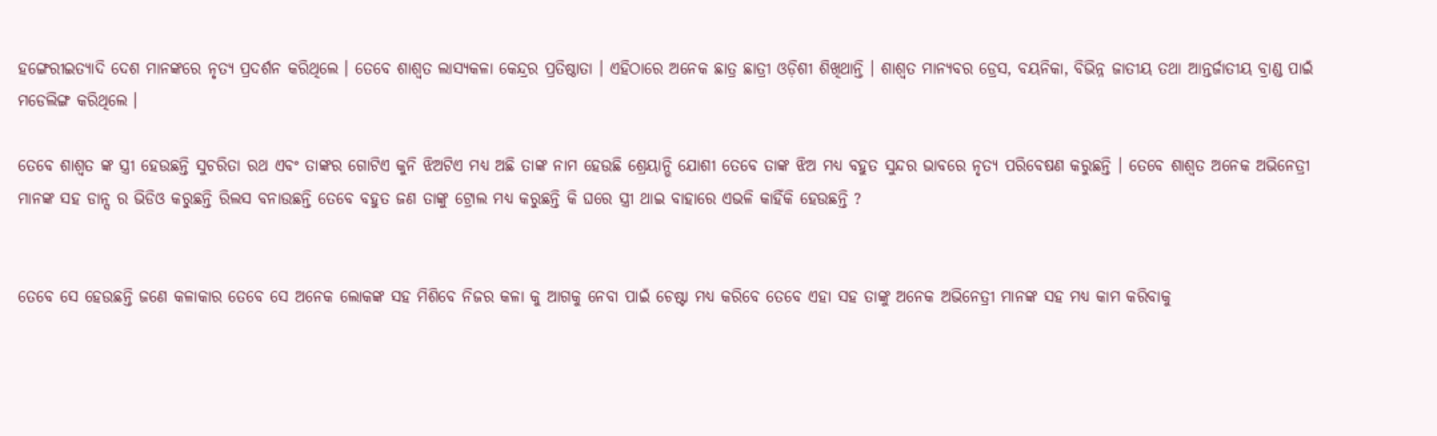ହଙ୍ଗେରୀଇତ୍ୟାଦି ଦେଶ ମାନଙ୍କରେ ନୃତ୍ୟ ପ୍ରଦର୍ଶନ କରିଥିଲେ । ତେବେ ଶାଶ୍ୱତ ଲାସ୍ୟକଳା କେନ୍ଦ୍ରର ପ୍ରତିଷ୍ଠାତା । ଏହିଠାରେ ଅନେକ ଛାତ୍ର ଛାତ୍ରୀ ଓଡ଼ିଶୀ ଶିଖିଥାନ୍ତି । ଶାଶ୍ୱତ ମାନ୍ୟବର ଡ୍ରେସ, ବୟନିକା, ବିଭିନ୍ନ ଜାତୀୟ ତଥା ଆନ୍ତର୍ଜାତୀୟ ବ୍ରାଣ୍ଡ ପାଇଁ ମଡେଲିଙ୍ଗ କରିଥିଲେ ।

ତେବେ ଶାଶ୍ୱତ ଙ୍କ ସ୍ତ୍ରୀ ହେଉଛନ୍ତି ସୁଚରିତା ରଥ ଏବଂ ତାଙ୍କର ଗୋଟିଏ କୁନି ଝିଅଟିଏ ମଧ୍ୟ ଅଛି ତାଙ୍କ ନାମ ହେଉଛି ଶ୍ରେୟାନ୍ଭି ଯୋଶୀ ତେବେ ତାଙ୍କ ଝିଅ ମଧ୍ୟ ବହୁତ ସୁନ୍ଦର ଭାବରେ ନୃତ୍ୟ ପରିବେଷଣ କରୁଛନ୍ତି । ତେବେ ଶାଶ୍ୱତ ଅନେକ ଅଭିନେତ୍ରୀ ମାନଙ୍କ ସହ ଡାନ୍ସ ର ଭିଡିଓ କରୁଛନ୍ତି ରିଲସ ବନାଉଛନ୍ତି ତେବେ ବହୁତ ଜଣ ତାଙ୍କୁ ଟ୍ରୋଲ ମଧ୍ୟ କରୁଛନ୍ତି କି ଘରେ ସ୍ତ୍ରୀ ଥାଇ ବାହାରେ ଏଭଳି କାହିଁକି ହେଉଛନ୍ତି ?


ତେବେ ସେ ହେଉଛନ୍ତି ଜଣେ କଳାକାର ତେବେ ସେ ଅନେକ ଲୋକଙ୍କ ସହ ମିଶିବେ ନିଜର କଳା କୁ ଆଗକୁ ନେବା ପାଇଁ ଚେଷ୍ଟା ମଧ୍ୟ କରିବେ ତେବେ ଏହା ସହ ତାଙ୍କୁ ଅନେକ ଅଭିନେତ୍ରୀ ମାନଙ୍କ ସହ ମଧ୍ୟ କାମ କରିବାକୁ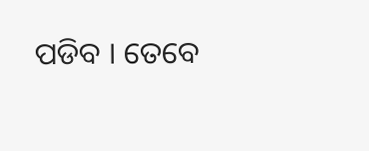ପଡିବ । ତେବେ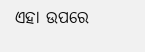ଏହା ଉପରେ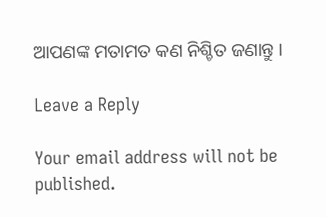ଆପଣଙ୍କ ମତାମତ କଣ ନିଶ୍ଚିତ ଜଣାନ୍ତୁ ।

Leave a Reply

Your email address will not be published.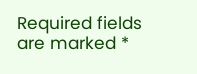Required fields are marked *